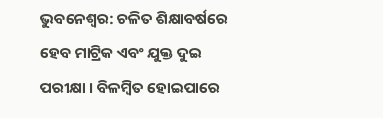ଭୁବନେଶ୍ବର: ଚଳିତ ଶିକ୍ଷାବର୍ଷରେ ହେବ ମାଟ୍ରିକ ଏବଂ ଯୁକ୍ତ ଦୁଇ ପରୀକ୍ଷା । ବିଳମ୍ବିତ ହୋଇପାରେ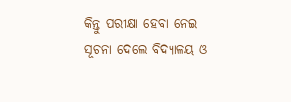କିନ୍ତୁ ପରୀକ୍ଷା ହେବା ନେଇ ସୂଚନା ଦେଲେ ବିଦ୍ୟାଳୟ ଓ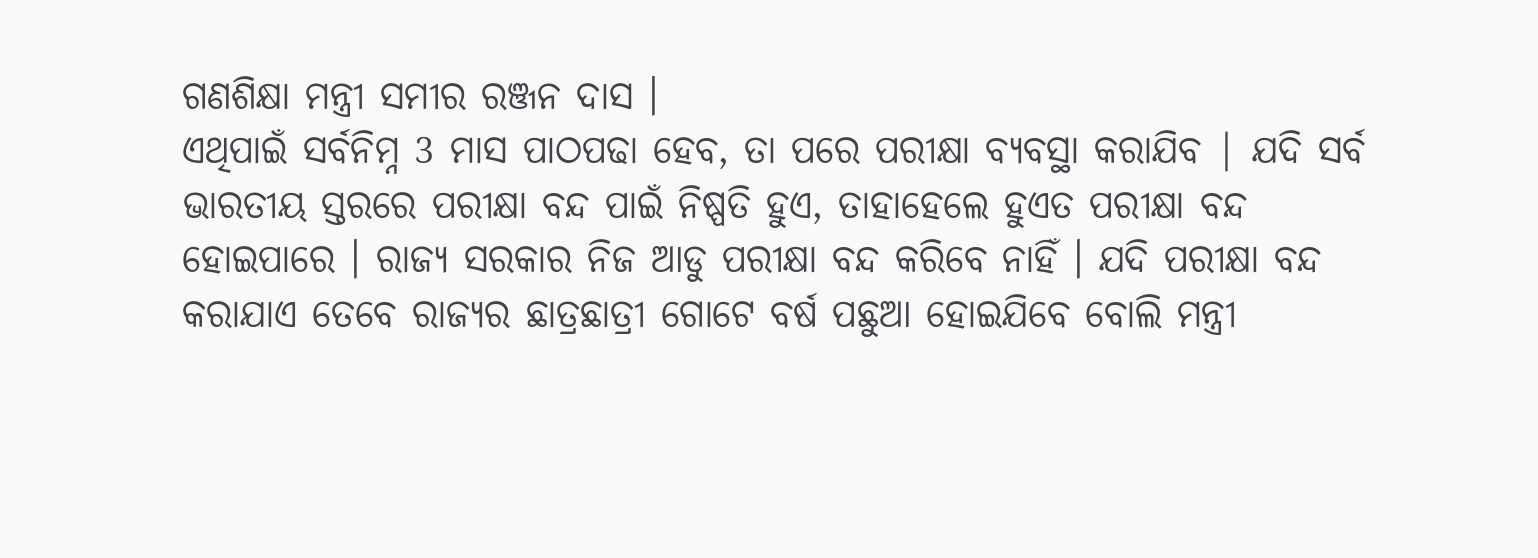ଗଣଶିକ୍ଷା ମନ୍ତ୍ରୀ ସମୀର ରଞ୍ଜନ ଦାସ ।
ଏଥିପାଇଁ ସର୍ବନିମ୍ନ 3 ମାସ ପାଠପଢା ହେବ, ତା ପରେ ପରୀକ୍ଷା ବ୍ୟବସ୍ଥା କରାଯିବ | ଯଦି ସର୍ବ ଭାରତୀୟ ସ୍ତରରେ ପରୀକ୍ଷା ବନ୍ଦ ପାଇଁ ନିଷ୍ପତି ହୁଏ, ତାହାହେଲେ ହୁଏତ ପରୀକ୍ଷା ବନ୍ଦ ହୋଇପାରେ । ରାଜ୍ୟ ସରକାର ନିଜ ଆଡୁ ପରୀକ୍ଷା ବନ୍ଦ କରିବେ ନାହିଁ । ଯଦି ପରୀକ୍ଷା ବନ୍ଦ କରାଯାଏ ତେବେ ରାଜ୍ୟର ଛାତ୍ରଛାତ୍ରୀ ଗୋଟେ ବର୍ଷ ପଛୁଆ ହୋଇଯିବେ ବୋଲି ମନ୍ତ୍ରୀ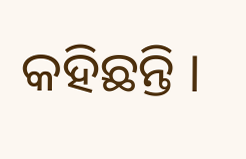କହିଛନ୍ତି ।